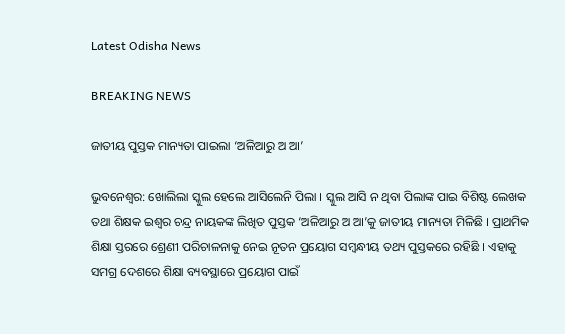Latest Odisha News

BREAKING NEWS

ଜାତୀୟ ପୁସ୍ତକ ମାନ୍ୟତା ପାଇଲା ‘ଅଳିଆରୁ ଅ ଆ’

ଭୁବନେଶ୍ୱର: ଖୋଲିଲା ସ୍କୁଲ ହେଲେ ଆସିଲେନି ପିଲା । ସ୍କୁଲ ଆସି ନ ଥିବା ପିଲାଙ୍କ ପାଇ ବିଶିଷ୍ଟ ଲେଖକ ତଥା ଶିକ୍ଷକ ଇଶ୍ୱର ଚନ୍ଦ୍ର ନାୟକଙ୍କ ଲିଖିତ ପୁସ୍ତକ ‘ଅଳିଆରୁ ଅ ଆ’କୁ ଜାତୀୟ ମାନ୍ୟତା ମିଳିଛି । ପ୍ରାଥମିକ ଶିକ୍ଷା ସ୍ତରରେ ଶ୍ରେଣୀ ପରିଚାଳନାକୁ ନେଇ ନୂତନ ପ୍ରୟୋଗ ସମ୍ବନ୍ଧୀୟ ତଥ୍ୟ ପୁସ୍ତକରେ ରହିଛି । ଏହାକୁ ସମଗ୍ର ଦେଶରେ ଶିକ୍ଷା ବ୍ୟବସ୍ଥାରେ ପ୍ରୟୋଗ ପାଇଁ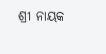ଶ୍ରୀ ନାୟକ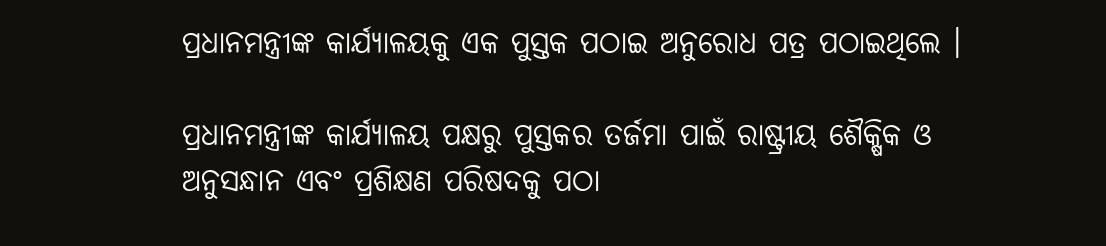ପ୍ରଧାନମନ୍ତ୍ରୀଙ୍କ କାର୍ଯ୍ୟାଳୟକୁ ଏକ ପୁସ୍ତକ ପଠାଇ ଅନୁରୋଧ ପତ୍ର ପଠାଇଥିଲେ ।

ପ୍ରଧାନମନ୍ତ୍ରୀଙ୍କ କାର୍ଯ୍ୟାଳୟ ପକ୍ଷରୁ ପୁସ୍ତକର ତର୍ଜମା ପାଇଁ ରାଷ୍ଟ୍ରୀୟ ଶୈକ୍ଷିକ ଓ ଅନୁସନ୍ଧାନ ଏବଂ ପ୍ରଶିକ୍ଷଣ ପରିଷଦକୁ ପଠା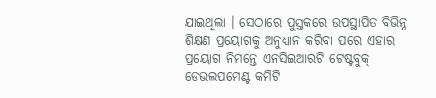ଯାଇଥିଲା । ସେଠାରେ ପୁସ୍ତକରେ ଉପସ୍ଥାପିତ ବିଭିନ୍ନ ଶିକ୍ଷଣ ପ୍ରୟୋଗକୁ ଅନୁଧ୍ୟାନ କରିବା ପରେ ଏହାର ପ୍ରୟୋଗ ନିମନ୍ତେ ଏନସିଇଆରଟି ଟେଷ୍ଟବୁକ୍ ଡେଭଲପମେଣ୍ଟ କମିଟି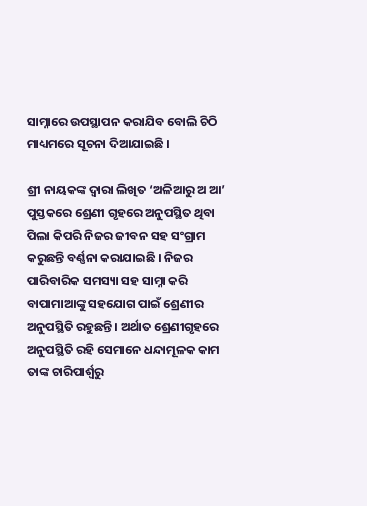ସାମ୍ନାରେ ଉପସ୍ଥାପନ କରାଯିବ ବୋଲି ଚିଠି ମାଧ୍ୟମରେ ସୂଚନା ଦିଆଯାଇଛି ।

ଶ୍ରୀ ନାୟକଙ୍କ ଦ୍ୱାରା ଲିଖିତ ‘ଅଳିଆରୁ ଅ ଆ’ ପୁସ୍ତକରେ ଶ୍ରେଣୀ ଗୃହରେ ଅନୁପସ୍ଥିତ ଥିବା ପିଲା କିପରି ନିଜର ଜୀବନ ସହ ସଂଗ୍ରାମ କରୁଛନ୍ତି ବର୍ଣ୍ଣନା କରାଯାଇଛି । ନିଜର ପାରିବାରିକ ସମସ୍ୟା ସହ ସାମ୍ନା କରି ବାପାମାଆଙ୍କୁ ସହଯୋଗ ପାଇଁ ଶ୍ରେଣୀର ଅନୁପସ୍ଥିତି ରହୁଛନ୍ତି । ଅର୍ଥାତ ଶ୍ରେଣୀଗୃହରେ ଅନୁପସ୍ଥିତି ରହି ସେମାନେ ଧନ୍ଦାମୂଳକ କାମ ତାଙ୍କ ଚାରିପାର୍ଶ୍ୱରୁ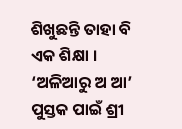ଶିଖୁଛନ୍ତି ତାହା ବି ଏକ ଶିକ୍ଷା । ‘ଅଳିଆରୁ ଅ ଆ’ ପୁସ୍ତକ ପାଇଁ ଶ୍ରୀ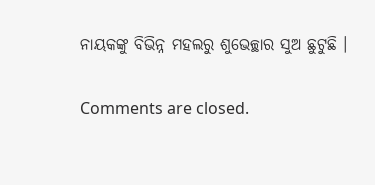ନାୟକଙ୍କୁ ବିଭିନ୍ନ ମହଲରୁ ଶୁଭେଚ୍ଛାର ସୁଅ ଛୁଟୁଛି ।

Comments are closed.